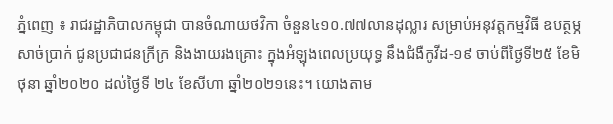ភ្នំពេញ ៖ រាជរដ្ឋាភិបាលកម្ពុជា បានចំណាយថវិកា ចំនួន៤១០.៧៧លានដុល្លារ សម្រាប់អនុវត្តកម្មវិធី ឧបត្ថម្ភសាច់ប្រាក់ ជូនប្រជាជនក្រីក្រ និងងាយរងគ្រោះ ក្នុងអំឡុងពេលប្រយុទ្ធ នឹងជំងឺកូវីដ-១៩ ចាប់ពីថ្ងៃទី២៥ ខែមិថុនា ឆ្នាំ២០២០ ដល់ថ្ងៃទី ២៤ ខែសីហា ឆ្នាំ២០២១នេះ។ យោងតាម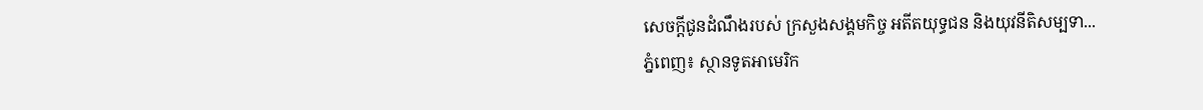សេចក្ដីជូនដំណឹងរបស់ ក្រសួងសង្គមកិច្ច អតីតយុទ្ធជន និងយុវនីតិសម្បទា...
ភ្នំពេញ៖ ស្ថានទូតអាមេរិក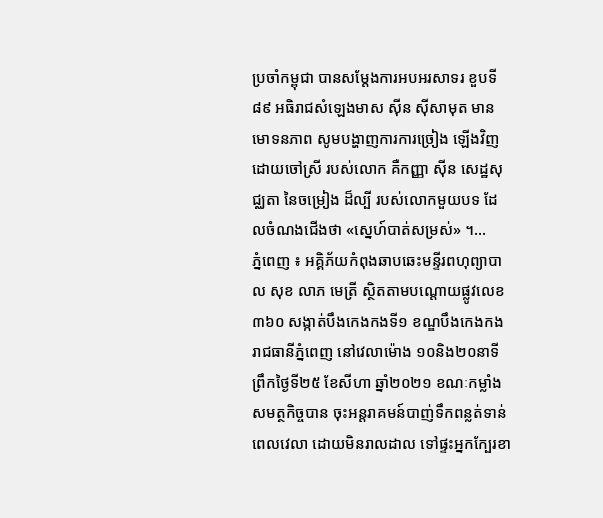ប្រចាំកម្ពុជា បានសម្តែងការអបអរសាទរ ខួបទី៨៩ អធិរាជសំឡេងមាស ស៊ីន ស៊ីសាមុត មានមោទនភាព សូមបង្ហាញការការច្រៀង ឡើងវិញ ដោយចៅស្រី របស់លោក គឺកញ្ញា ស៊ីន សេដ្ឋសុជ្ឈតា នៃចម្រៀង ដ៏ល្បី របស់លោកមួយបទ ដែលចំណងជើងថា «ស្នេហ៍បាត់សម្រស់» ។...
ភ្នំពេញ ៖ អគ្គិភ័យកំពុងឆាបឆេះមន្ទីរពហុព្យាបាល សុខ លាភ មេត្រី ស្ថិតតាមបណ្ដោយផ្លូវលេខ៣៦០ សង្កាត់បឹងកេងកងទី១ ខណ្ឌបឹងកេងកង រាជធានីភ្នំពេញ នៅវេលាម៉ោង ១០និង២០នាទីព្រឹកថ្ងៃទី២៥ ខែសីហា ឆ្នាំ២០២១ ខណៈកម្លាំងសមត្ថកិច្ចបាន ចុះអន្តរាគមន៍បាញ់ទឹកពន្លត់ទាន់ពេលវេលា ដោយមិនរាលដាល ទៅផ្ទះអ្នកក្បែរខា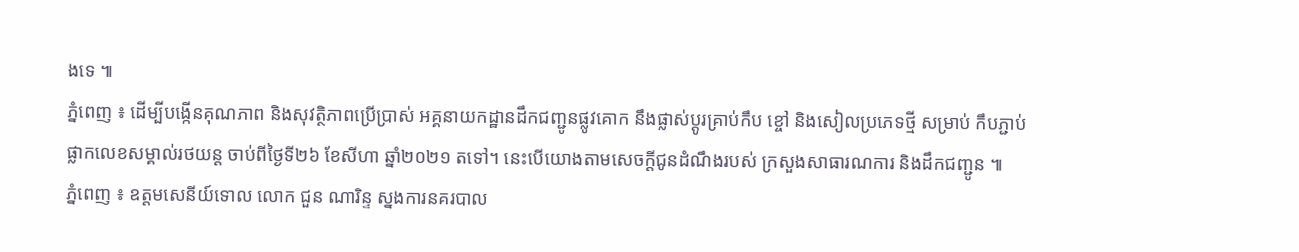ងទេ ៕
ភ្នំពេញ ៖ ដើម្បីបង្កើនគុណភាព និងសុវត្ថិភាពប្រើប្រាស់ អគ្គនាយកដ្ឋានដឹកជញ្ជូនផ្លូវគោក នឹងផ្លាស់ប្តូរគ្រាប់កឹប ខ្ចៅ និងសៀលប្រភេទថ្មី សម្រាប់ កឹបភ្ជាប់ផ្លាកលេខសម្គាល់រថយន្ត ចាប់ពីថ្ងៃទី២៦ ខែសីហា ឆ្នាំ២០២១ តទៅ។ នេះបើយោងតាមសេចក្ដីជូនដំណឹងរបស់ ក្រសួងសាធារណការ និងដឹកជញ្ជូន ៕
ភ្នំពេញ ៖ ឧត្តមសេនីយ៍ទោល លោក ជួន ណារិន្ទ ស្នងការនគរបាល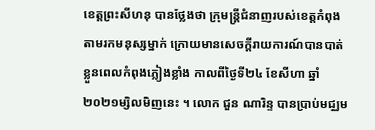ខេត្តព្រះសីហនុ បានថ្លែងថា ក្រុមន្រ្តីជំនាញរបស់ខេត្តកំពុងតាមរកមនុស្សម្នាក់ ក្រោយមានសេចក្តីរាយការណ៍បានបាត់ខ្លួនពេលកំពុងភ្លៀងខ្លាំង កាលពីថ្ងៃទី២៤ ខែសីហា ឆ្នាំ២០២១ម្សិលមិញនេះ ។ លោក ជួន ណារិន្ទ បានប្រាប់មជ្ឈម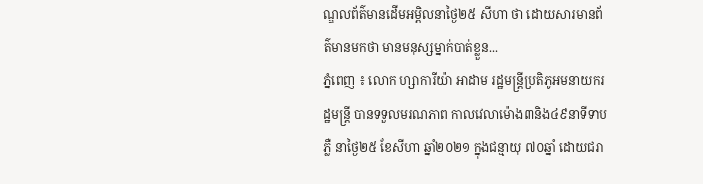ណ្ឌលព័ត៌មានដើមអម្ពិលនាថ្ងៃ២៥ សីហា ថា ដោយសារមានព័ត៌មានមកថា មានមនុស្សម្នាក់បាត់ខ្លួន...
ភ្នំពេញ ៖ លោក ហ្សាការីយ៉ា អាដាម រដ្ឋមន្រ្តីប្រតិភូអមនាយករដ្ឋមន្រ្តី បានទទួលមរណភាព កាលវេលាម៉ោង៣និង៤៩នាទីទាបភ្លឺ នាថ្ងៃ២៥ ខែសីហា ឆ្នាំ២០២១ ក្នុងជន្មាយុ ៧០ឆ្នាំ ដោយជរា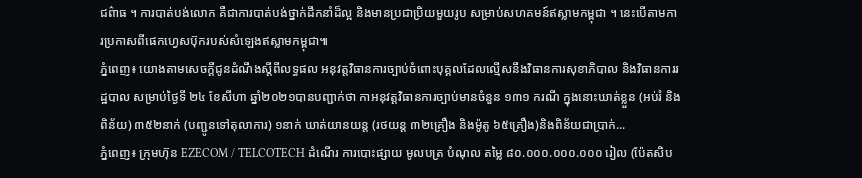ជព៌ាធ ។ ការបាត់បង់លោក គឺជាការបាត់បង់ថ្នាក់ដឹកនាំដ៏ល្អ និងមានប្រជាប្រិយមួយរូប សម្រាប់សហគមន៍ឥស្លាមកម្ពុជា ។ នេះបើតាមការប្រកាសពីផេកហ្វេសប៊ុករបស់សំឡេងឥស្លាមកម្ពុជា៕
ភ្នំពេញ៖ យោងតាមសេចក្តីជូនដំណឹងស្តីពីលទ្ធផល អនុវត្តវិធានការច្បាប់ចំពោះបុគ្គលដែលល្មើសនឹងវិធានការសុខាភិបាល និងវិធានការរដ្ឋបាល សម្រាប់ថ្ងៃទី ២៤ ខែសីហា ឆ្នាំ២០២១បានបញ្ជាក់ថា កាអនុវត្តវិធានការច្បាប់មានចំនួន ១៣១ ករណី ក្នុងនោះឃាត់ខ្លួន (អប់រំ និងពិន័យ) ៣៥២នាក់ (បញ្ជូនទៅតុលាការ) ១នាក់ ឃាត់យានយន្ត (រថយន្ត ៣២គ្រឿង និងម៉ូតូ ៦៥គ្រឿង)និងពិន័យជាប្រាក់...
ភ្នំពេញ៖ ក្រុមហ៊ុន EZECOM / TELCOTECH ដំណើរ ការបោះផ្សាយ មូលបត្រ បំណុល តម្លៃ ៨០.០០០.០០០.០០០ រៀល (ប៉ែតសិប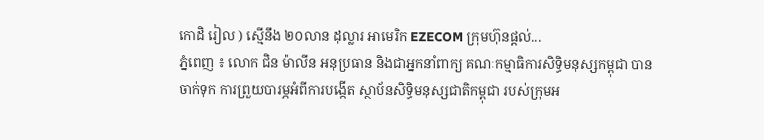កោដិ រៀល ) ស្មើនឹង ២០លាន ដុល្លារ អាមេរិក EZECOM ក្រុមហ៊ុនផ្តល់...
ភ្នំពេញ ៖ លោក ជិន ម៉ាលីន អនុប្រធាន និងជាអ្នកនាំពាក្យ គណៈកម្មាធិការសិទ្ធិមនុស្សកម្ពុជា បានចាក់ទុក ការព្រួយបារម្ភអំពីការបង្កើត ស្ថាប័នសិទ្ធិមនុស្សជាតិកម្ពុជា របស់ក្រុមអ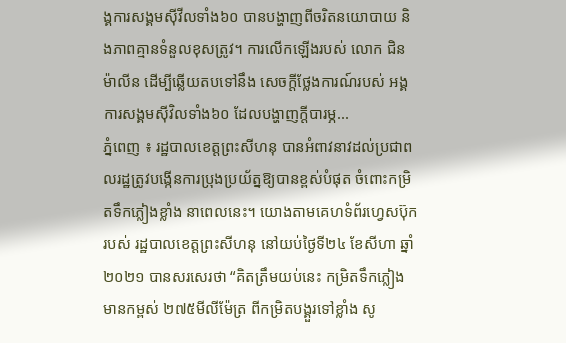ង្គការសង្គមស៊ីវីលទាំង៦០ បានបង្ហាញពីចរិតនយោបាយ និងភាពគ្មានទំនួលខុសត្រូវ។ ការលើកឡើងរបស់ លោក ជិន ម៉ាលីន ដើម្បីឆ្លើយតបទៅនឹង សេចក្តីថ្លែងការណ៍របស់ អង្គការសង្គមស៊ីវិលទាំង៦០ ដែលបង្ហាញក្តីបារម្ភ...
ភ្នំពេញ ៖ រដ្ឋបាលខេត្តព្រះសីហនុ បានអំពាវនាវដល់ប្រជាពលរដ្ឋត្រូវបង្កើនការប្រុងប្រយ័ត្នឱ្យបានខ្ពស់បំផុត ចំពោះកម្រិតទឹកភ្លៀងខ្លាំង នាពេលនេះ។ យោងតាមគេហទំព័រហ្វេសប៊ុករបស់ រដ្ឋបាលខេត្តព្រះសីហនុ នៅយប់ថ្ងៃទី២៤ ខែសីហា ឆ្នាំ២០២១ បានសរសេរថា “គិតត្រឹមយប់នេះ កម្រិតទឹកភ្លៀងមានកម្ពស់ ២៧៥មីលីម៉ែត្រ ពីកម្រិតបង្គួរទៅខ្លាំង សូ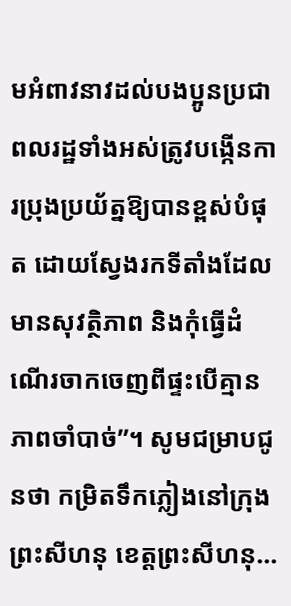មអំពាវនាវដល់បងប្អូនប្រជាពលរដ្ឋទាំងអស់ត្រូវបង្កើនការប្រុងប្រយ័ត្នឱ្យបានខ្ពស់បំផុត ដោយស្វែងរកទីតាំងដែលមានសុវត្ថិភាព និងកុំធ្វើដំណើរចាកចេញពីផ្ទះបើគ្មានភាពចាំបាច់”។ សូមជម្រាបជូនថា កម្រិតទឹកភ្លៀងនៅក្រុងព្រះសីហនុ ខេត្តព្រះសីហនុ...